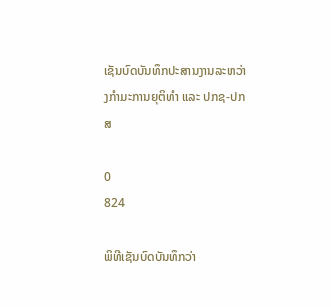ເຊັນບົດບັນທຶກປະສານງານລະຫວ່າງກຳມະການຍຸຕິທຳ ແລະ ປກຊ-ປກສ

0
824

ພິທີເຊັນບົດບັນທຶກວ່າ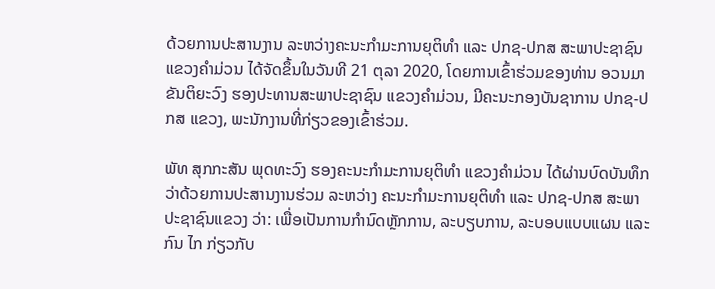ດ້ວຍການປະສານງານ ລະຫວ່າງຄະນະກຳມະການຍຸຕິທຳ ແລະ ປກຊ-ປກສ ສະພາປະຊາຊົນ ແຂວງຄໍາມ່ວນ ໄດ້ຈັດຂຶ້ນໃນວັນທີ 21 ຕຸລາ 2020, ໂດຍການເຂົ້າຮ່ວມຂອງທ່ານ ອວນມາ ຂັນຕິຍະວົງ ຮອງປະທານສະພາປະຊາຊົນ ແຂວງຄຳມ່ວນ, ມີຄະນະກອງບັນຊາການ ປກຊ-ປກສ ແຂວງ, ພະນັກງານທີ່ກ່ຽວຂອງເຂົ້າຮ່ວມ.

ພັທ ສຸກກະສັນ ພຸດທະວົງ ຮອງຄະນະກຳມະການຍຸຕິທຳ ແຂວງຄຳມ່ວນ ໄດ້ຜ່ານບົດບັນທຶກວ່າດ້ວຍການປະສານງານຮ່ວມ ລະຫວ່າງ ຄະນະກຳມະການຍຸຕິທຳ ແລະ ປກຊ-ປກສ ສະພາປະຊາຊົນແຂວງ ວ່າ: ເພື່ອເປັນການກຳນົດຫຼັກການ, ລະບຽບການ, ລະບອບແບບແຜນ ແລະ ກົນ ໄກ ກ່ຽວກັບ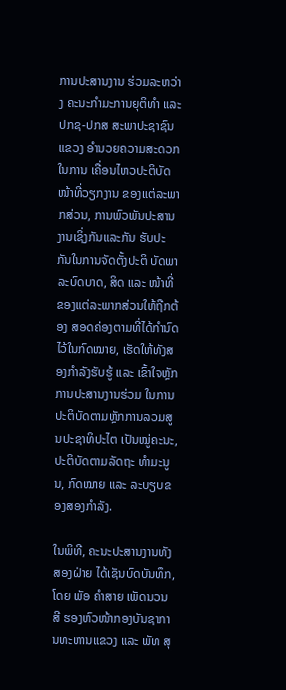ການປະສານງານ ຮ່ວມລະຫວ່າງ ຄະນະກຳມະການຍຸຕິທຳ ແລະ ປກຊ-ປກສ ສະພາປະຊາຊົນແຂວງ ອຳນວຍຄວາມສະດວກໃນການ ເຄື່ອນໄຫວປະຕິບັດໜ້າທີ່ວຽກງານ ຂອງແຕ່ລະພາກສ່ວນ, ການພົວພັນປະສານງານເຊິ່ງກັນແລະກັນ ຮັບປະ ກັນໃນການຈັດຕັ້ງປະຕິ ບັດພາລະບົດບາດ, ສິດ ແລະ ໜ້າທີ່ຂອງແຕ່ລະພາກສ່ວນໃຫ້ຖືກຕ້ອງ ສອດຄ່ອງຕາມທີ່ໄດ້ກຳນົດໄວ້ໃນກົດໝາຍ, ເຮັດໃຫ້ທັງສອງກຳລັງຮັບຮູ້ ແລະ ເຂົ້າໃຈຫຼັກການປະສານງານຮ່ວມ ໃນການປະຕິບັດຕາມຫຼັກການລວມສູນປະຊາທິປະໄຕ ເປັນໝູ່ຄະນະ, ປະຕິບັດຕາມລັດຖະ ທຳມະນູນ, ກົດໝາຍ ແລະ ລະບຽບຂອງສອງກຳລັງ.

ໃນພິທີ, ຄະນະປະສານງານທັງສອງຝ່າຍ ໄດ້ເຊັນບົດບັນທຶກ, ໂດຍ ພັອ ຄໍາສາຍ ເພັດນວນສີ ຮອງຫົວໜ້າກອງບັນຊາການທະຫານແຂວງ ແລະ ພັທ ສຸ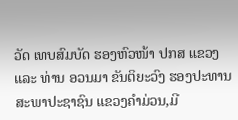ວັດ ເທບສົມບັດ ຮອງຫົວໜ້າ ປກສ ແຂວງ ແລະ ທ່ານ ອວນມາ ຂັນຕິຍະວົງ ຮອງປະທານສະພາປະຊາຊົນ ແຂວງຄຳມ່ວນ,ມີ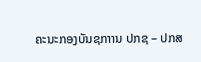ຄະນະກອງບັນຊກາານ ປກຊ – ປກສ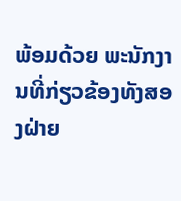ພ້ອມດ້ວຍ ພະນັກງານທີ່ກ່ຽວຂ້ອງທັງສອງຝ່າຍ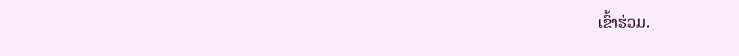ເຂົ້າຮ່ວມ.